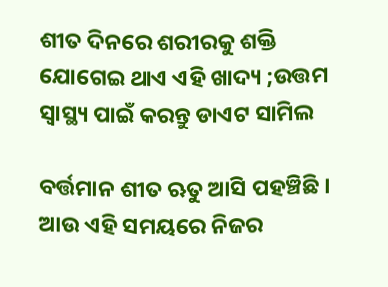ଶୀତ ଦିନରେ ଶରୀରକୁ ଶକ୍ତି ଯୋଗେଇ ଥାଏ ଏହି ଖାଦ୍ୟ ;ଉତ୍ତମ ସ୍ୱାସ୍ଥ୍ୟ ପାଇଁ କରନ୍ତୁ ଡାଏଟ ସାମିଲ

ବର୍ତ୍ତମାନ ଶୀତ ଋତୁ ଆସି ପହଞ୍ଚିଛି । ଆଉ ଏହି ସମୟରେ ନିଜର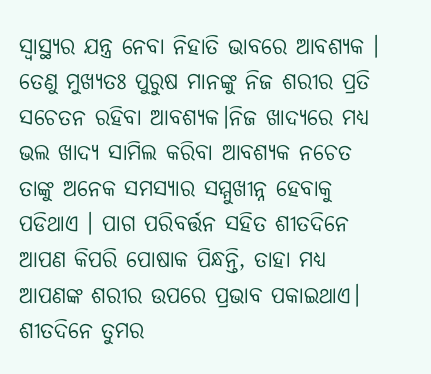ସ୍ୱାସ୍ଥ୍ୟର ଯନ୍ତ୍ର ନେବା ନିହାତି ଭାବରେ ଆବଶ୍ୟକ । ତେଣୁ ମୁଖ୍ୟତଃ ପୁରୁଷ ମାନଙ୍କୁ ନିଜ ଶରୀର ପ୍ରତି ସଚେତନ ରହିବା ଆବଶ୍ୟକ।ନିଜ ଖାଦ୍ୟରେ ମଧ୍ୟ ଭଲ ଖାଦ୍ୟ ସାମିଲ କରିବା ଆବଶ୍ୟକ ନଚେତ ତାଙ୍କୁ ଅନେକ ସମସ୍ୟାର ସମ୍ମୁଖୀନ୍ନ ହେବାକୁ ପଡିଥାଏ । ପାଗ ପରିବର୍ତ୍ତନ ସହିତ ଶୀତଦିନେ ଆପଣ କିପରି ପୋଷାକ ପିନ୍ଧନ୍ତି, ତାହା ମଧ୍ୟ ଆପଣଙ୍କ ଶରୀର ଉପରେ ପ୍ରଭାବ ପକାଇଥାଏ। ଶୀତଦିନେ ତୁମର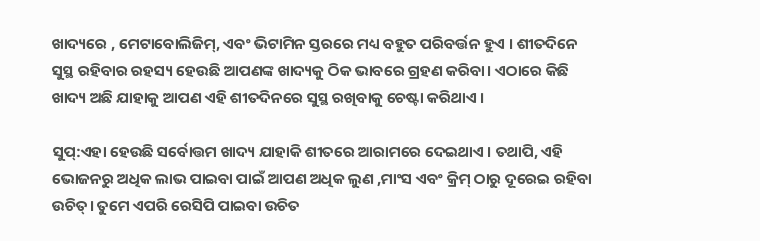ଖାଦ୍ୟରେ , ମେଟାବୋଲିଜିମ୍, ଏବଂ ଭିଟାମିନ ସ୍ତରରେ ମଧ୍ୟ ବହୁତ ପରିବର୍ତ୍ତନ ହୁଏ । ଶୀତଦିନେ ସୁସ୍ଥ ରହିବାର ରହସ୍ୟ ହେଉଛି ଆପଣଙ୍କ ଖାଦ୍ୟକୁ ଠିକ ଭାବରେ ଗ୍ରହଣ କରିବା। ଏଠାରେ କିଛି ଖାଦ୍ୟ ଅଛି ଯାହାକୁ ଆପଣ ଏହି ଶୀତଦିନରେ ସୁସ୍ଥ ରଖିବାକୁ ଚେଷ୍ଟା କରିଥାଏ ।

ସୁପ୍:ଏହା ହେଉଛି ସର୍ବୋତ୍ତମ ଖାଦ୍ୟ ଯାହାକି ଶୀତରେ ଆରାମରେ ଦେଇଥାଏ । ତଥାପି, ଏହି ଭୋଜନରୁ ଅଧିକ ଲାଭ ପାଇବା ପାଇଁ ଆପଣ ଅଧିକ ଲୁଣ ,ମାଂସ ଏବଂ କ୍ରିମ୍ ଠାରୁ ଦୂରେଇ ରହିବା ଉଚିତ୍। ତୁମେ ଏପରି ରେସିପି ପାଇବା ଉଚିତ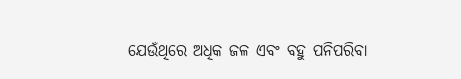ଯେଉଁଥିରେ ଅଧିକ ଜଳ ଏବଂ ବହୁ ପନିପରିବା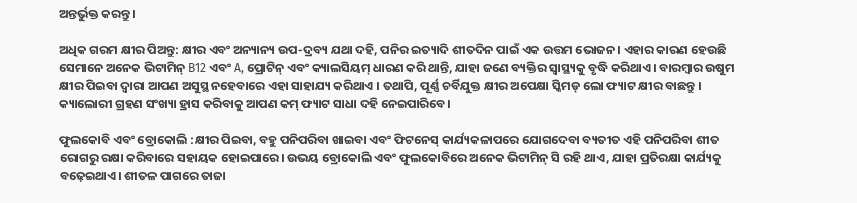ଅନ୍ତର୍ଭୁକ୍ତ କରନ୍ତୁ ।

ଅଧିକ ଗରମ କ୍ଷୀର ପିଅନ୍ତୁ: କ୍ଷୀର ଏବଂ ଅନ୍ୟାନ୍ୟ ଉପ-ଦ୍ରବ୍ୟ ଯଥା ଦହି, ପନିର ଇତ୍ୟାଦି ଶୀତଦିନ ପାଇଁ ଏକ ଉତ୍ତମ ଭୋଜନ। ଏହାର କାରଣ ହେଉଛି ସେମାନେ ଅନେକ ଭିଟାମିନ୍ B12 ଏବଂ A, ପ୍ରୋଟିନ୍ ଏବଂ କ୍ୟାଲସିୟମ୍ ଧାରଣ କରି ଥାନ୍ତି, ଯାହା ଜଣେ ବ୍ୟକ୍ତିର ସ୍ୱାସ୍ଥ୍ୟକୁ ବୃଦ୍ଧି କରିଥାଏ । ବାରମ୍ବାର ଉଷୁମ କ୍ଷୀର ପିଇବା ଦ୍ୱାରା ଆପଣ ଅସୁସ୍ଥ ନହେବାରେ ଏହା ସାହାଯ୍ୟ କରିଥାଏ । ତଥାପି, ପୂର୍ଣ୍ଣ ଚର୍ବିଯୁକ୍ତ କ୍ଷୀର ଅପେକ୍ଷା ସ୍କିମଡ୍ ଲୋ ଫ୍ୟାଟ କ୍ଷୀର ବାଛନ୍ତୁ । କ୍ୟାଲୋରୀ ଗ୍ରହଣ ସଂଖ୍ୟା ହ୍ରାସ କରିବାକୁ ଆପଣ କମ୍ ଫ୍ୟାଟ ସାଧା ଦହି ନେଇପାରିବେ।

ଫୁଲକୋବି ଏବଂ ବ୍ରୋକୋଲି :କ୍ଷୀର ପିଇବା, ବହୁ ପନିପରିବା ଖାଇବା ଏବଂ ଫିଟନେସ୍ କାର୍ଯ୍ୟକଳାପରେ ଯୋଗଦେବା ବ୍ୟତୀତ ଏହି ପନିପରିବା ଶୀତ ରୋଗରୁ ରକ୍ଷା କରିବାରେ ସହାୟକ ହୋଇପାରେ। ଉଭୟ ବ୍ରୋକୋଲି ଏବଂ ଫୁଲକୋବିରେ ଅନେକ ଭିଟାମିନ୍ ସି ରହି ଥାଏ, ଯାହା ପ୍ରତିରକ୍ଷା କାର୍ଯ୍ୟକୁ ବଢ଼େଇଥାଏ। ଶୀତଳ ପାଗରେ ତାଜା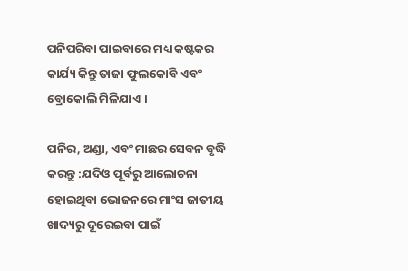ପନିପରିବା ପାଇବାରେ ମଧ୍ୟ କଷ୍ଟକର କାର୍ଯ୍ୟ କିନ୍ତୁ ତାଜା ଫୁଲକୋବି ଏବଂ ବ୍ରୋକୋଲି ମିଳିଯାଏ ।

ପନିର, ଅଣ୍ଡା, ଏବଂ ମାଛର ସେବନ ବୃଦ୍ଧି କରନ୍ତୁ :ଯଦିଓ ପୂର୍ବରୁ ଆଲୋଚନା ହୋଇଥିବା ଭୋଜନରେ ମାଂସ ଜାତୀୟ ଖାଦ୍ୟରୁ ଦୂରେଇବା ପାଇଁ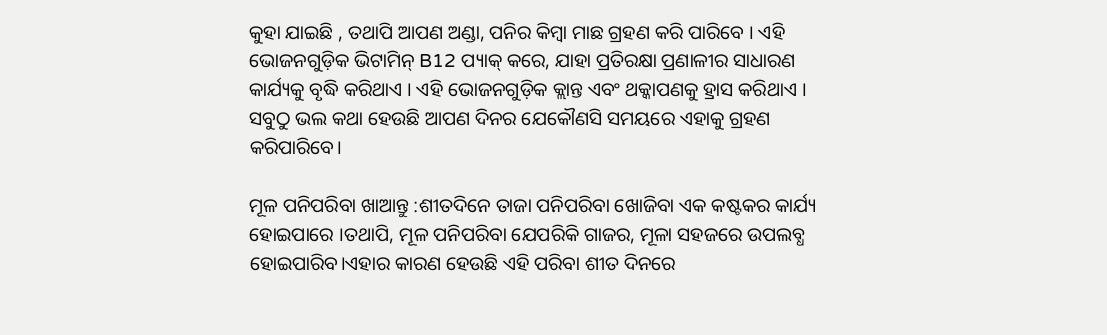କୁହା ଯାଇଛି , ତଥାପି ଆପଣ ଅଣ୍ଡା, ପନିର କିମ୍ବା ମାଛ ଗ୍ରହଣ କରି ପାରିବେ । ଏହି ଭୋଜନଗୁଡ଼ିକ ଭିଟାମିନ୍ B12 ପ୍ୟାକ୍ କରେ, ଯାହା ପ୍ରତିରକ୍ଷା ପ୍ରଣାଳୀର ସାଧାରଣ କାର୍ଯ୍ୟକୁ ବୃଦ୍ଧି କରିଥାଏ । ଏହି ଭୋଜନଗୁଡ଼ିକ କ୍ଲାନ୍ତ ଏବଂ ଥକ୍କାପଣକୁ ହ୍ରାସ କରିଥାଏ । ସବୁଠୁ ଭଲ କଥା ହେଉଛି ଆପଣ ଦିନର ଯେକୌଣସି ସମୟରେ ଏହାକୁ ଗ୍ରହଣ କରିପାରିବେ।

ମୂଳ ପନିପରିବା ଖାଆନ୍ତୁ :ଶୀତଦିନେ ତାଜା ପନିପରିବା ଖୋଜିବା ଏକ କଷ୍ଟକର କାର୍ଯ୍ୟ ହୋଇପାରେ ।ତଥାପି, ମୂଳ ପନିପରିବା ଯେପରିକି ଗାଜର, ମୂଳା ସହଜରେ ଉପଲବ୍ଧ ହୋଇପାରିବ।ଏହାର କାରଣ ହେଉଛି ଏହି ପରିବା ଶୀତ ଦିନରେ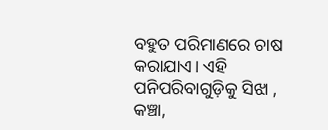ବହୁତ ପରିମାଣରେ ଚାଷ କରାଯାଏ। ଏହି ପନିପରିବାଗୁଡ଼ିକୁ ସିଝା , କଞ୍ଚା,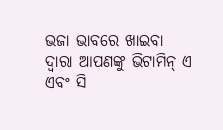ଭଜା ଭାବରେ ଖାଇବା ଦ୍ୱାରା ଆପଣଙ୍କୁ ଭିଟାମିନ୍ ଏ ଏବଂ ସି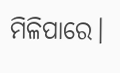ମିଳିପାରେ।